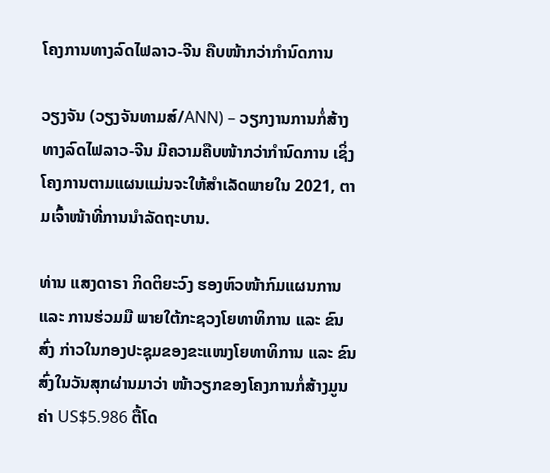ໂຄງການທາງລົດໄຟລາວ-ຈີນ ຄືບໜ້າກວ່າກຳນົດການ

ວຽງຈັນ (ວຽງຈັນທາມສ໌/ANN) – ວຽກງານການກໍ່ສ້າງທາງລົດໄຟລາວ-ຈີນ ມີຄວາມຄືບໜ້າກວ່າກຳນົດການ ເຊິ່ງໂຄງການຕາມແຜນແມ່ນຈະໃຫ້ສຳເລັດພາຍໃນ 2021, ຕາມເຈົ້າໜ້າທີ່ການນຳລັດຖະບານ.

ທ່ານ ແສງດາຣາ ກິດຕິຍະວົງ ຮອງຫົວໜ້າກົມແຜນການ ແລະ ການຮ່ວມມື ພາຍໃຕ້ກະຊວງໂຍທາທິການ ແລະ ຂົນສົ່ງ ກ່າວໃນກອງປະຊຸມຂອງຂະແໜງໂຍທາທິການ ແລະ ຂົນສົ່ງໃນວັນສຸກຜ່ານມາວ່າ ໜ້າວຽກຂອງໂຄງການກໍ່ສ້າງມູນຄ່າ US$5.986 ຕື້ໂດ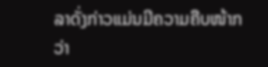ລາດັ່ງກ່າວແມ່ນມີຄວາມຄືບໜ້າກວ່າ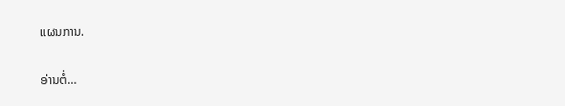ແຜນການ.

ອ່ານຕໍ່…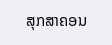ສຸກສາຄອນ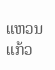ແຫວນແກ້ວ